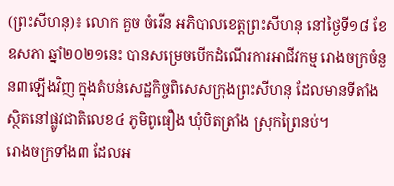(ព្រះសីហនុ)៖ លោក គួច ចំរើន អភិបាលខេត្តព្រះសីហនុ នៅថ្ងៃទី១៨ ខែឧសភា ឆ្នាំ២០២១នេះ បានសម្រេចបើកដំណើរការអាជីវកម្ម រោងចក្រចំនួន៣ឡើងវិញ ក្នុងតំបន់សេដ្ឋកិច្ចពិសេសក្រុងព្រះសីហនុ ដែលមានទីតាំងស្ថិតនៅផ្លូវជាតិលេខ៤ ភូមិពូធឿង ឃុំបិតត្រាំង ស្រុកព្រៃនប់។
រោងចក្រទាំង៣ ដែលអ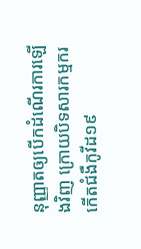នុញ្ញាតឲ្យបើកដំណើរការឡើងវិញ ក្រោយបិទសារកម្មករកើតជំងឺកូវីដ១៩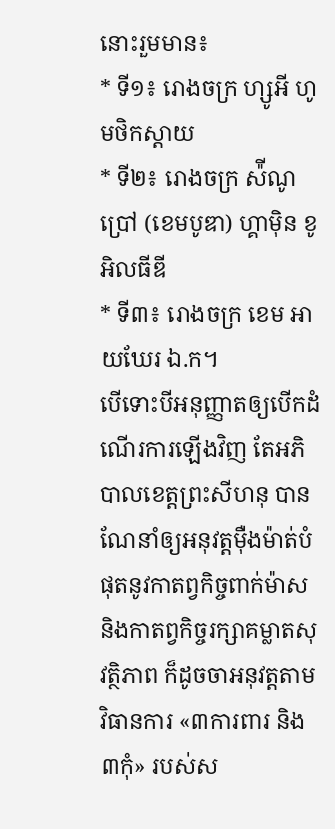នោះរួមមាន៖
* ទី១៖ រោងចក្រ ហ្សូអី ហូមថិកស្ដាយ
* ទី២៖ រោងចក្រ ស៉ីណូប្រៅ (ខេមបូឌា) ហ្គាម៉ិន ខូអិលធីឌី
* ទី៣៖ រោងចក្រ ខេម អាយឃែរ ឯ.ក។
បើទោះបីអនុញ្ញាតឲ្យបើកដំណើរការឡើងវិញ តែអភិបាលខេត្តព្រះសីហនុ បានណែនាំឲ្យអនុវត្តម៉ឺងម៉ាត់បំផុតនូវកាតព្វកិច្ចពាក់ម៉ាស និងកាតព្វកិច្ចរក្សាគម្លាតសុវត្ថិភាព ក៏ដូចចាអនុវត្តតាមវិធានការ «៣ការពារ និង៣កុំ» របស់ស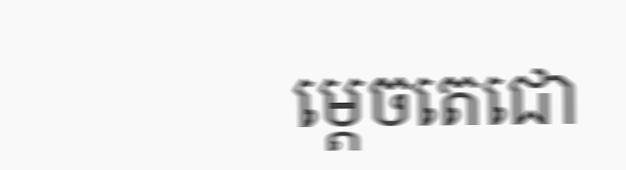ម្ដេចតេជោ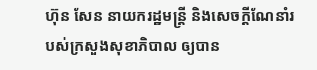ហ៊ុន សែន នាយករដ្ឋមន្ដ្រី និងសេចក្ដីណែនាំរបស់ក្រសួងសុខាភិបាល ឲ្យបាន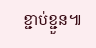ខ្ជាប់ខ្ជួន៕